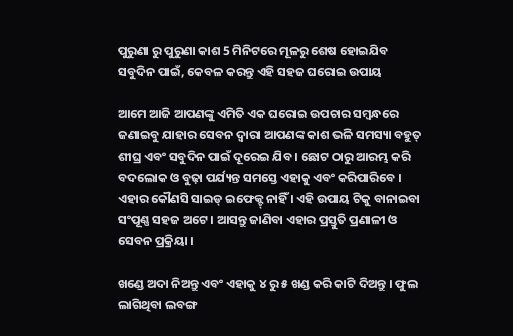ପୁରୁଣା ରୁ ପୁରୁଣା କାଶ 5 ମିନିଟରେ ମୂଳରୁ ଶେଷ ହୋଇଯିବ ସବୁଦିନ ପାଇଁ, କେବଳ କରନ୍ତୁ ଏହି ସହଜ ଘରୋଇ ଉପାୟ

ଆମେ ଆଜି ଆପଣଙ୍କୁ ଏମିତି ଏକ ଘରୋଇ ଉପଚାର ସମ୍ବନ୍ଧରେ ଜଣାଇବୁ ଯାହାର ସେବନ ଦ୍ଵାରା ଆପଣଙ୍କ କାଶ ଭଳି ସମସ୍ୟା ବହୁତ୍ ଶୀଘ୍ର ଏବଂ ସବୁଦିନ ପାଇଁ ଦୂରେଇ ଯିବ । ଛୋଟ ଠାରୁ ଆରମ୍ଭ କରି ବଦଲୋକ ଓ ବୁଢ଼ା ପର୍ଯ୍ୟନ୍ତ ସମସ୍ତେ ଏହାକୁ ଏବଂ କରିପାରିବେ । ଏହାର କୌଣସି ସାଇଡ୍ ଇଫେକ୍ଟ୍ ନାହିଁ । ଏହି ଉପାୟ ଟିକୁ ବାନାଇବା ସଂପୂଣ୍ଣ ସହଜ ଅଟେ । ଆସନ୍ତୁ ଜାଣିବା ଏହାର ପ୍ରସ୍ତୁତି ପ୍ରଣାଳୀ ଓ ସେବନ ପ୍ରକ୍ରିୟା ।

ଖଣ୍ଡେ ଅଦା ନିଅନ୍ତୁ ଏବଂ ଏହାକୁ ୪ ରୁ ୫ ଖଣ୍ଡ କରି କାଟି ଦିଅନ୍ତୁ । ଫୁଲ ଲାଗିଥିବା ଲବଙ୍ଗ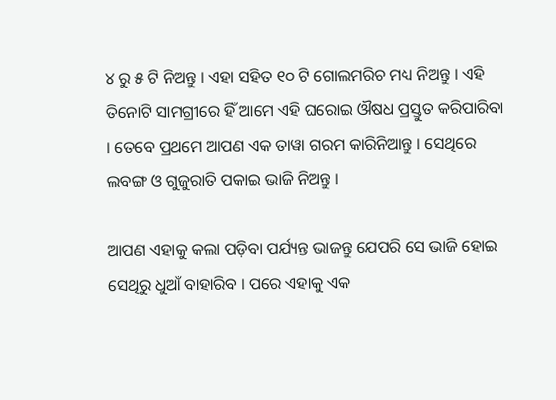୪ ରୁ ୫ ଟି ନିଅନ୍ତୁ । ଏହା ସହିତ ୧୦ ଟି ଗୋଲମରିଚ ମଧ୍ୟ ନିଅନ୍ତୁ । ଏହି ତିନୋଟି ସାମଗ୍ରୀରେ ହିଁ ଆମେ ଏହି ଘରୋଇ ଔଷଧ ପ୍ରସ୍ତୁତ କରିପାରିବା । ତେବେ ପ୍ରଥମେ ଆପଣ ଏକ ତାୱା ଗରମ କାରିନିଆନ୍ତୁ । ସେଥିରେ ଲବଙ୍ଗ ଓ ଗୁଜୁରାତି ପକାଇ ଭାଜି ନିଅନ୍ତୁ ।

ଆପଣ ଏହାକୁ କଲା ପଡ଼ିବା ପର୍ଯ୍ୟନ୍ତ ଭାଜନ୍ତୁ ଯେପରି ସେ ଭାଜି ହୋଇ ସେଥିରୁ ଧୁଆଁ ବାହାରିବ । ପରେ ଏହାକୁ ଏକ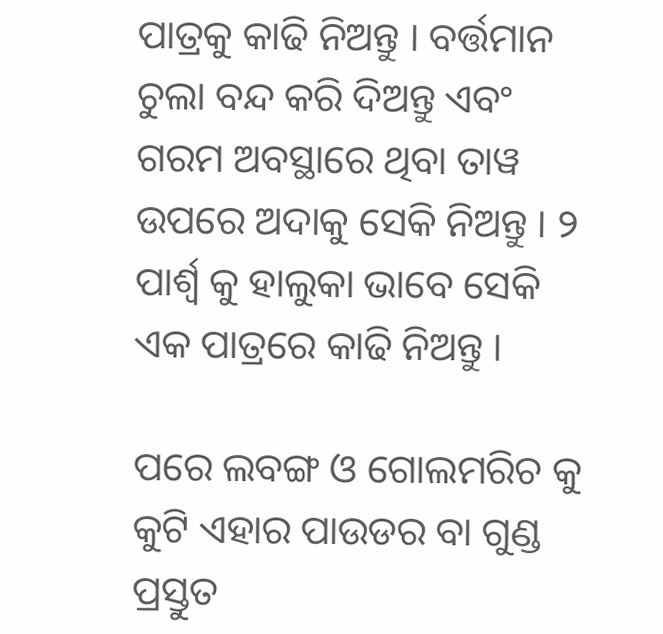ପାତ୍ରକୁ କାଢି ନିଅନ୍ତୁ । ବର୍ତ୍ତମାନ ଚୁଲା ବନ୍ଦ କରି ଦିଅନ୍ତୁ ଏବଂ ଗରମ ଅବସ୍ଥାରେ ଥିବା ତାୱ ଉପରେ ଅଦାକୁ ସେକି ନିଅନ୍ତୁ । ୨ ପାର୍ଶ୍ଵ କୁ ହାଲୁକା ଭାବେ ସେକି ଏକ ପାତ୍ରରେ କାଢି ନିଅନ୍ତୁ ।

ପରେ ଲବଙ୍ଗ ଓ ଗୋଲମରିଚ କୁ କୁଟି ଏହାର ପାଉଡର ବା ଗୁଣ୍ଡ ପ୍ରସ୍ତୁତ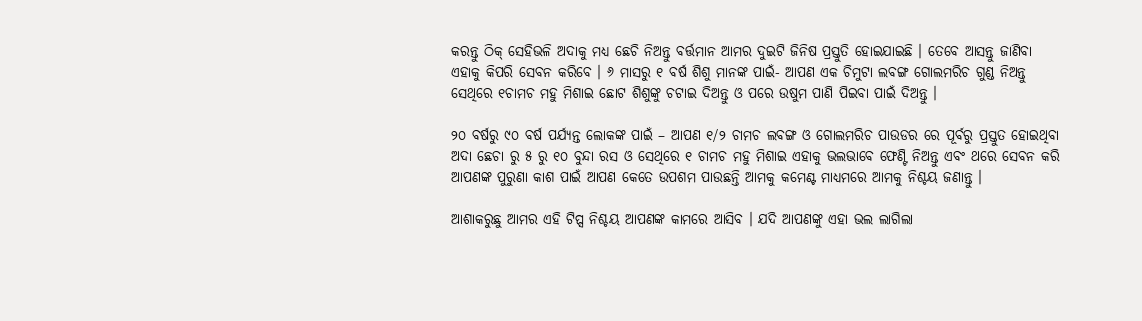କରନ୍ତୁ ଠିକ୍ ସେହିଭଳି ଅଦାକୁ ମଧ୍ୟ ଛେଚି ନିଅନ୍ତୁ ବର୍ତ୍ତମାନ ଆମର ଦୁଇଟି ଜିନିଷ ପ୍ରସ୍ତୁତି ହୋଇଯାଇଛି । ତେବେ ଆସନ୍ତୁ ଜାଣିବା ଏହାକୁ କିପରି ସେବନ କରିବେ । ୬ ମାସରୁ ୧ ବର୍ଷ ଶିଶୁ ମାନଙ୍କ ପାଇଁ- ଆପଣ ଏକ ଚିମୁଟା ଲବଙ୍ଗ ଗୋଲମରିଚ ଗୁଣ୍ଡ ନିଅନ୍ତୁ ସେଥିରେ ୧ଚାମଚ ମହୁ ମିଶାଇ ଛୋଟ ଶିଶୁଙ୍କୁ ଚଟାଇ ଦିଅନ୍ତୁ ଓ ପରେ ଉଷୁମ ପାଣି ପିଇବା ପାଇଁ ଦିଅନ୍ତୁ ।

୨୦ ବର୍ଷରୁ ୯୦ ବର୍ଷ ପର୍ଯ୍ୟନ୍ତ ଲୋକଙ୍କ ପାଇଁ – ଆପଣ ୧/୨ ଚାମଚ ଲବଙ୍ଗ ଓ ଗୋଲମରିଚ ପାଉଡର ରେ ପୂର୍ବରୁ ପ୍ରସ୍ତୁତ ହୋଇଥିବା ଅଦା ଛେଚା ରୁ ୫ ରୁ ୧୦ ବୁନ୍ଦା ରସ ଓ ସେଥିରେ ୧ ଚାମଚ ମହୁ ମିଶାଇ ଏହାକୁ ଭଲଭାବେ ଫେଣ୍ଟି ନିଅନ୍ତୁ ଏବଂ ଥରେ ସେବନ କରି ଆପଣଙ୍କ ପୁରୁଣା କାଶ ପାଇଁ ଆପଣ କେତେ ଉପଶମ ପାଉଛନ୍ତି ଆମକୁ କମେଣ୍ଟ ମାଧ୍ୟମରେ ଆମକୁ ନିଶ୍ଚୟ ଜଣାନ୍ତୁ ।

ଆଶାକରୁଛୁ ଆମର ଏହି ଟିପ୍ସ ନିଶ୍ଚୟ ଆପଣଙ୍କ କାମରେ ଆସିବ । ଯଦି ଆପଣଙ୍କୁ ଏହା ଭଲ ଲାଗିଲା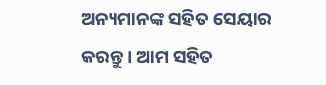ଅନ୍ୟମାନଙ୍କ ସହିତ ସେୟାର କରନ୍ତୁ । ଆମ ସହିତ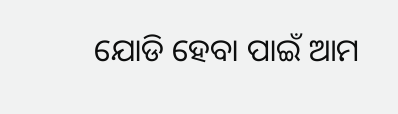ଯୋଡି ହେବା ପାଇଁ ଆମ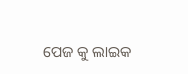ପେଜ କୁ ଲାଇକ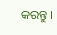କରନ୍ତୁ ।